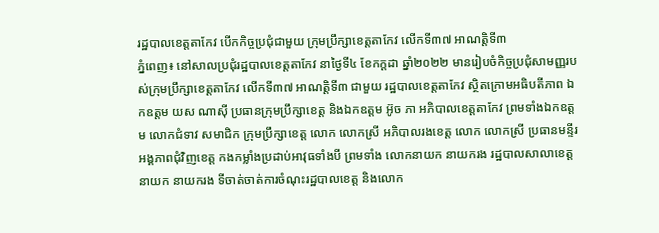រដ្ឋបាលខេត្តតាកែវ បើកកិច្ចប្រជុំជាមួយ ក្រុមប្រឹក្សាខេត្តតាកែវ លើកទី៣៧ អាណត្តិទី៣
ភ្នំពេញ៖ នៅសាលប្រជុំរដ្ឋបាលខេត្តតាកែវ នាថ្ងៃទី៤ ខែកក្ដដា ឆ្នាំ២០២២ មានរៀបចំកិច្ចប្រជុំសាមញ្ញរបស់ក្រុមប្រឹក្សាខេត្តតាកែវ លើកទី៣៧ អាណត្តិទី៣ ជាមួយ រដ្ឋបាលខេត្តតាកែវ ស្ថិតក្រោមអធិបតីភាព ឯកឧត្តម យស ណាស៊ី ប្រធានក្រុមប្រឹក្សាខេត្ត និងឯកឧត្តម អ៊ូច ភា អភិបាលខេត្តតាកែវ ព្រមទាំងឯកឧត្តម លោកជំទាវ សមាជិក ក្រុមប្រឹក្សាខេត្ត លោក លោកស្រី អភិបាលរងខេត្ត លោក លោកស្រី ប្រធានមន្ទីរអង្គភាពជុំវិញខេត្ត កងកម្លាំងប្រដាប់អាវុធទាំងបី ព្រមទាំង លោកនាយក នាយករង រដ្ឋបាលសាលាខេត្ត នាយក នាយករង ទីចាត់ចាត់ការចំណុះរដ្ឋបាលខេត្ត និងលោក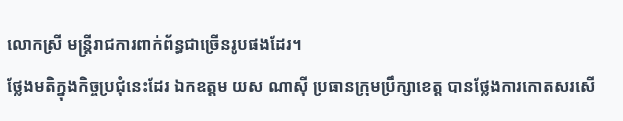លោកស្រី មន្រ្តីរាជការពាក់ព័ន្ធជាច្រើនរូបផងដែរ។
ថ្លែងមតិក្នុងកិច្ចប្រជុំនេះដែរ ឯកឧត្តម យស ណាស៊ី ប្រធានក្រុមប្រឹក្សាខេត្ត បានថ្លែងការកោតសរសើ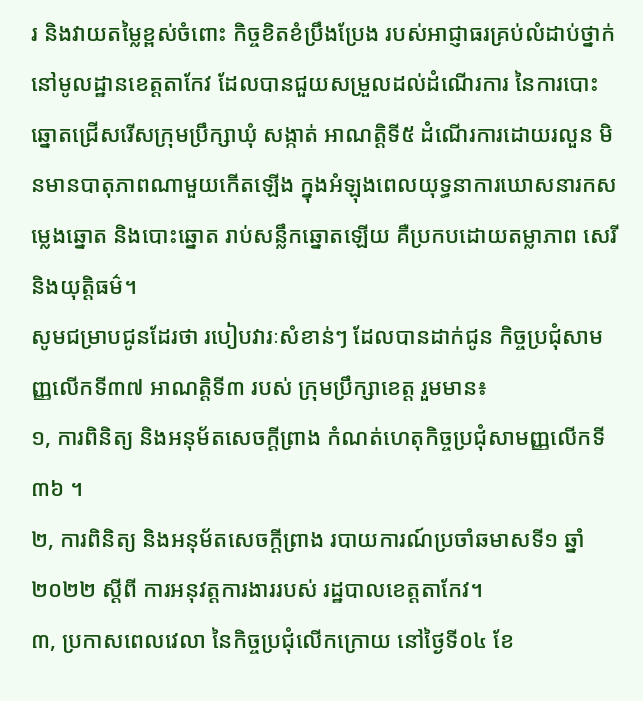រ និងវាយតម្លៃខ្ពស់ចំពោះ កិច្ចខិតខំប្រឹងប្រែង របស់អាជ្ញាធរគ្រប់លំដាប់ថ្នាក់នៅមូលដ្ឋានខេត្តតាកែវ ដែលបានជួយសម្រួលដល់ដំណើរការ នៃការបោះឆ្នោតជ្រើសរើសក្រុមប្រឹក្សាឃុំ សង្កាត់ អាណត្តិទី៥ ដំណើរការដោយរលួន មិនមានបាតុភាពណាមួយកើតឡើង ក្នុងអំឡុងពេលយុទ្ធនាការឃោសនារកសម្លេងឆ្នោត និងបោះឆ្នោត រាប់សន្លឹកឆ្នោតឡើយ គឺប្រកបដោយតម្លាភាព សេរី និងយុត្តិធម៌។
សូមជម្រាបជូនដែរថា របៀបវារៈសំខាន់ៗ ដែលបានដាក់ជូន កិច្ចប្រជុំសាមញ្ញលើកទី៣៧ អាណត្តិទី៣ របស់ ក្រុមប្រឹក្សាខេត្ត រួមមាន៖
១, ការពិនិត្យ និងអនុម័តសេចក្ដីព្រាង កំណត់ហេតុកិច្ចប្រជុំសាមញ្ញលើកទី៣៦ ។
២, ការពិនិត្យ និងអនុម័តសេចក្ដីព្រាង របាយការណ៍ប្រចាំឆមាសទី១ ឆ្នាំ២០២២ ស្ដីពី ការអនុវត្តការងាររបស់ រដ្ឋបាលខេត្តតាកែវ។
៣, ប្រកាសពេលវេលា នៃកិច្ចប្រជុំលើកក្រោយ នៅថ្ងៃទី០៤ ខែ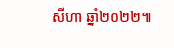សីហា ឆ្នាំ២០២២៕